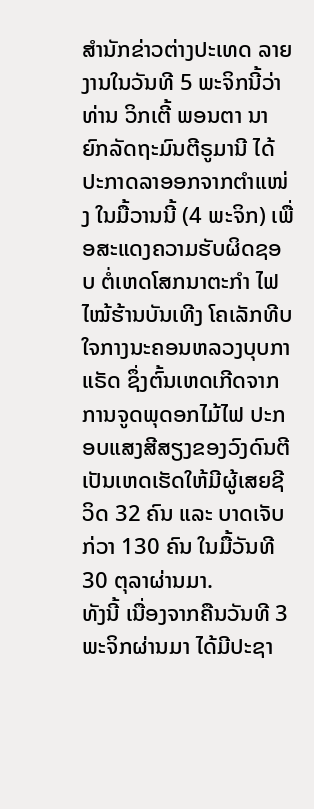ສຳນັກຂ່າວຕ່າງປະເທດ ລາຍງານໃນວັນທີ 5 ພະຈິກນີ້ວ່າ ທ່ານ ວິກເຕີ້ ພອນຕາ ນາຍົກລັດຖະມົນຕີຣູມານີ ໄດ້ປະກາດລາອອກຈາກຕຳແໜ່ງ ໃນມື້ວານນີ້ (4 ພະຈິກ) ເພື່ອສະແດງຄວາມຮັບຜິດຊອບ ຕໍ່ເຫດໂສກນາຕະກຳ ໄຟໄໝ້ຮ້ານບັນເທີງ ໂຄເລັກທີບ ໃຈກາງນະຄອນຫລວງບຸບກາແຣັດ ຊຶ່ງຕົ້ນເຫດເກີດຈາກ ການຈູດພຸດອກໄມ້ໄຟ ປະກອບແສງສີສຽງຂອງວົງດົນຕີ ເປັນເຫດເຮັດໃຫ້ມີຜູ້ເສຍຊີວິດ 32 ຄົນ ແລະ ບາດເຈັບກ່ວາ 130 ຄົນ ໃນມື້ວັນທີ 30 ຕຸລາຜ່ານມາ.
ທັງນີ້ ເນື່ອງຈາກຄືນວັນທີ 3 ພະຈິກຜ່ານມາ ໄດ້ມີປະຊາ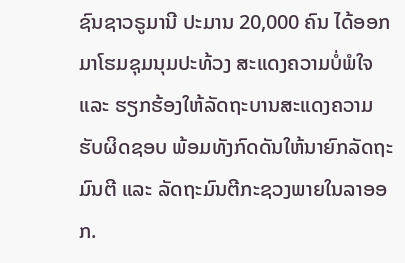ຊົນຊາວຣູມານີ ປະມານ 20,000 ຄົນ ໄດ້ອອກມາໂຮມຊຸມນຸມປະທ້ວງ ສະແດງຄວາມບໍ່ພໍໃຈ ແລະ ຮຽກຮ້ອງໃຫ້ລັດຖະບານສະແດງຄວາມຮັບຜິດຊອບ ພ້ອມທັງກົດດັນໃຫ້ນາຍົກລັດຖະມົນຕີ ແລະ ລັດຖະມົນຕີກະຊວງພາຍໃນລາອອກ.